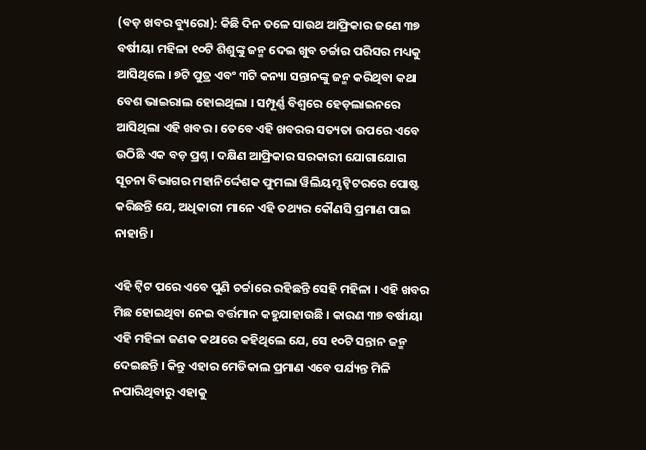(ବଡ଼ ଖବର ବ୍ୟୁରୋ): କିଛି ଦିନ ତଳେ ସାଉଥ ଆଫ୍ରିକାର ଜଣେ ୩୭ ବର୍ଷୀୟା ମହିଳା ୧୦ଟି ଶିଶୁଙ୍କୁ ଜନ୍ମ ଦେଇ ଖୁବ ଚର୍ଚ୍ଚାର ପରିସର ମଧ୍ୟକୁ ଆସିଥିଲେ । ୭ଟି ପୁତ୍ର ଏବଂ ୩ଟି କନ୍ୟା ସନ୍ତାନଙ୍କୁ ଜନ୍ମ କରିଥିବା କଥା ବେଶ ଭାଇରାଲ ହୋଇଥିଲା । ସମ୍ପୂର୍ଣ୍ଣ ବିଶ୍ୱରେ ହେଡ଼ଲାଇନରେ ଆସିଥିଲା ଏହି ଖବର । ତେବେ ଏହି ଖବରର ସତ୍ୟତା ଉପରେ ଏବେ ଉଠିଛି ଏକ ବଡ଼ ପ୍ରଶ୍ନ । ଦକ୍ଷିଣ ଆଫ୍ରିକାର ସରକାରୀ ଯୋଗାଯୋଗ ସୂଚନା ବିଭାଗର ମହାନିର୍ଦ୍ଦେଶକ ଫୁମଲା ୱିଲିୟମ୍ସ ଟ୍ୱିଟରରେ ପୋଷ୍ଟ କରିଛନ୍ତି ଯେ, ଅଧିକାରୀ ମାନେ ଏହି ତଥ୍ୟର କୌଣସି ପ୍ରମାଣ ପାଇ ନାହାନ୍ତି ।

ଏହି ଟ୍ୱିଟ ପରେ ଏବେ ପୁଣି ଚର୍ଚ୍ଚାରେ ରହିଛନ୍ତି ସେହି ମହିଳା । ଏହି ଖବର ମିଛ ହୋଇଥିବା ନେଇ ବର୍ତ୍ତମାନ କହୁଯାହାଉଛି । କାରଣ ୩୭ ବର୍ଷୀୟା ଏହି ମହିଳା ଜଣକ କଥାରେ କହିଥିଲେ ଯେ, ସେ ୧୦ଟି ସନ୍ତାନ ଜନ୍ମ ଦେଇଛନ୍ତି । କିନ୍ତୁ ଏହାର ମେଡିକାଲ ପ୍ରମାଣ ଏବେ ପର୍ଯ୍ୟନ୍ତ ମିଳି ନପାରିଥିବାରୁ ଏହାକୁ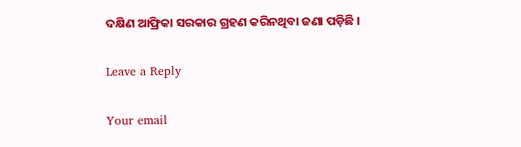ଦକ୍ଷିଣ ଆଫ୍ରିକା ସରକାର ଗ୍ରହଣ କରିନଥିବା ଜଣା ପଡ଼ିଛି ।

Leave a Reply

Your email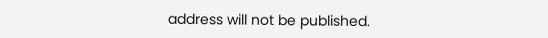address will not be published.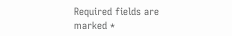Required fields are marked *